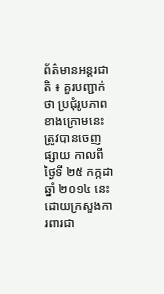ព័ត៌មានអន្តរជាតិ ៖ គួរបញ្ជាក់ថា ប្រជុំរូបភាពខាងក្រោមនេះ ត្រូវបានចេញផ្សាយ កាលពីថ្ងៃទី ២៥ កក្កដា ឆ្នាំ ២០១៤ នេះ ដោយក្រសួងការពារជា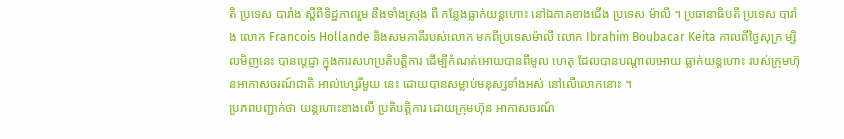តិ ប្រទេស បារាំង ស្តីពីទិដ្ឋភាពរួម នឹងទាំងស្រុង ពី កន្លែងធ្លាក់យន្តហោះ នៅឯភាគខាងជើង ប្រទេស ម៉ាលី ។ ប្រធានាធិបតី ប្រទេស បារាំង លោក Francois Hollande និងសមភាគីរបស់លោក មកពីប្រទេសម៉ាលី លោក Ibrahim Boubacar Keita កាលពីថ្ងៃសុក្រ ម្សិលមិញនេះ បានបេ្តជ្ញា ក្នុងការសហប្រតិបត្តិការ ដើម្បីកំណត់អោយបានពីមូល ហេតុ ដែលបានបណ្តាលអោយ ធ្លាក់យន្តហោះ របស់ក្រុមហ៊ុនអាកាសចរណ៍ជាតិ អាល់ហ្សេរីមួយ នេះ ដោយបានសម្លាប់មនុស្សទាំងអស់ នៅលើលោកនោះ ។
ប្រភពបញ្ជាក់ថា យន្តហោះខាងលើ ប្រតិបត្តិការ ដោយក្រុមហ៊ុន អាកាសចរណ៍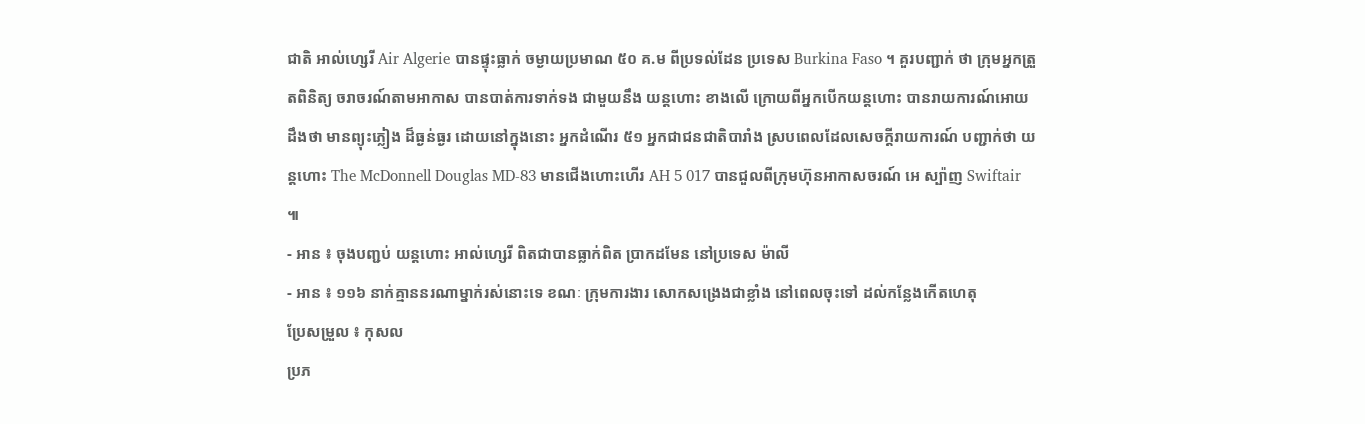ជាតិ អាល់ហ្សេរី Air Algerie បានផ្ទុះធ្លាក់ ចម្ងាយប្រមាណ ៥០ គ.ម ពីប្រទល់ដែន ប្រទេស Burkina Faso ។ គួរបញ្ជាក់ ថា ក្រុមអ្នកត្រួតពិនិត្យ ចរាចរណ៍តាមអាកាស បានបាត់ការទាក់ទង ជាមួយនឹង យន្តហោះ ខាងលើ ក្រោយពីអ្នកបើកយន្តហោះ បានរាយការណ៍អោយដឹងថា មានព្យុះភ្លៀង ដ៏ធ្ងន់ធ្ងរ ដោយនៅក្នុងនោះ អ្នកដំណើរ ៥១ អ្នកជាជនជាតិបារាំង ស្របពេលដែលសេចក្តីរាយការណ៍ បញ្ជាក់ថា យន្តហោះ The McDonnell Douglas MD-83 មានជើងហោះហើរ AH 5 017 បានជួលពីក្រុមហ៊ុនអាកាសចរណ៍ អេ ស្ប៉ាញ Swiftair ៕
- អាន ៖ ចុងបញ្ជប់ យន្តហោះ អាល់ហ្សេរី ពិតជាបានធ្លាក់ពិត ប្រាកដមែន នៅប្រទេស ម៉ាលី
- អាន ៖ ១១៦ នាក់គ្មាននរណាម្នាក់រស់នោះទេ ខណៈ ក្រុមការងារ សោកសង្រេងជាខ្លាំង នៅពេលចុះទៅ ដល់កន្លែងកើតហេតុ
ប្រែសម្រួល ៖ កុសល
ប្រភ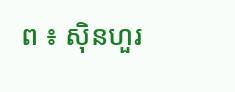ព ៖ ស៊ិនហួរ